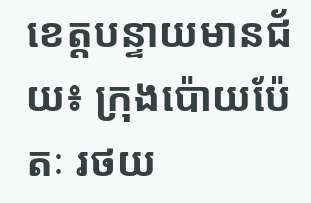ខេត្តបន្ទាយមានជ័យ៖ ក្រុងប៉ោយប៉ែតៈ រថយ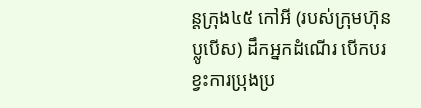ន្តក្រុង៤៥ កៅអី (របស់ក្រុមហ៊ុនប្លូបើស) ដឹកអ្នកដំណើរ បើកបរខ្វះការប្រុងប្រ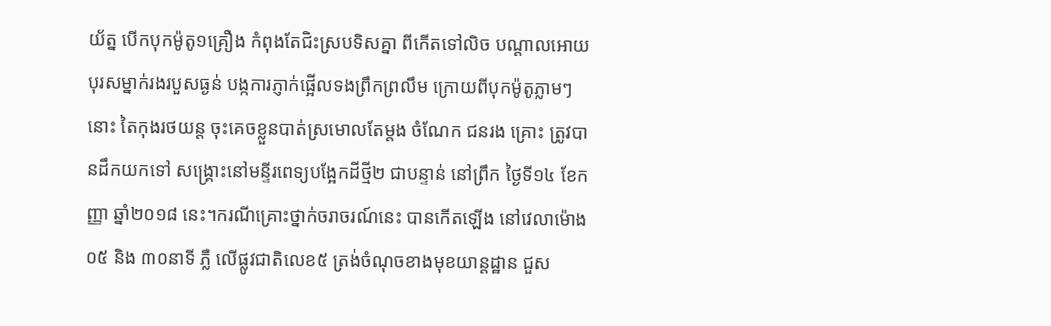យ័ត្ន បើកបុកម៉ូតូ១គ្រឿង កំពុងតែជិះស្របទិសគ្នា ពីកើតទៅលិច បណ្តាលអោយបុរសម្នាក់រងរបួសធ្ងន់ បង្កការភ្ញាក់ផ្អើលទងព្រឹកព្រលឹម ក្រោយពីបុកម៉ូតូភ្លាមៗនោះ តៃកុងរថយន្ត ចុះគេចខ្លួនបាត់ស្រមោលតែម្តង ចំណែក ជនរង គ្រោះ ត្រូវបានដឹកយកទៅ សង្គ្រោះនៅមន្ទីរពេទ្យបង្អែកដីថ្មី២ ជាបន្ទាន់ នៅព្រឹក ថ្ងៃទី១៤ ខែកញ្ញា ឆ្នាំ២០១៨ នេះ។ករណីគ្រោះថ្នាក់ចរាចរណ៍នេះ បានកើតឡើង នៅវេលាម៉ោង០៥ និង ៣០នាទី ភ្លឺ លើផ្លូវជាតិលេខ៥ ត្រង់ចំណុចខាងមុខយាន្តដ្ឋាន ជួស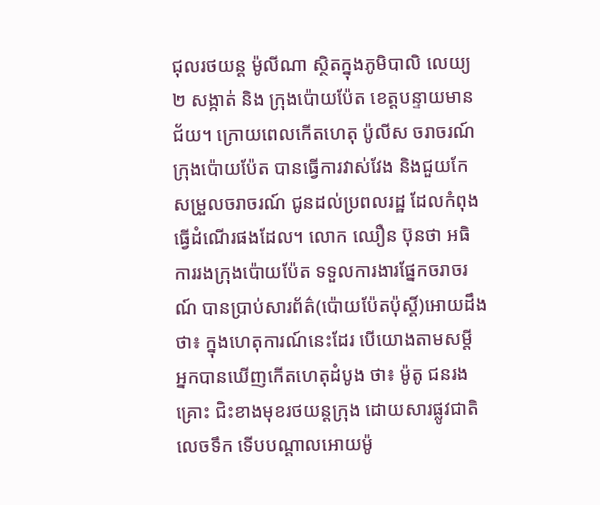ជុលរថយន្ត ម៉ូលីណា ស្ថិតក្នុងភូមិបាលិ លេយ្យ២ សង្កាត់ និង ក្រុងប៉ោយប៉ែត ខេត្តបន្ទាយមានជ័យ។ ក្រោយពេលកើតហេតុ ប៉ូលីស ចរាចរណ៍ក្រុងប៉ោយប៉ែត បានធ្វើការវាស់វែង និងជួយកែ សម្រួលចរាចរណ៍ ជូនដល់ប្រពលរដ្ឋ ដែលកំពុងធ្វើដំណើរផងដែល។ លោក ឈឿន ប៊ុនថា អធិការរងក្រុងប៉ោយប៉ែត ទទួលការងារផ្នែកចរាចរណ៍ បានប្រាប់សារព័ត៌(ប៉ោយប៉ែតប៉ុស្តិ៍)អោយដឹងថា៖ ក្នុងហេតុការណ៍នេះដែរ បើយោងតាមសម្តី អ្នកបានឃើញកើតហេតុដំបូង ថា៖ ម៉ូតូ ជនរងគ្រោះ ជិះខាងមុខរថយន្តក្រុង ដោយសារផ្លូវជាតិលេចទឹក ទើបបណ្តាលអោយម៉ូ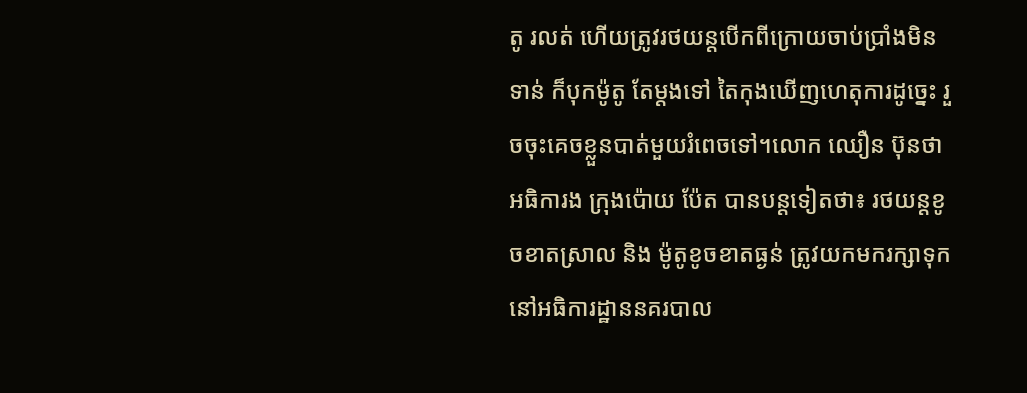តូ រលត់ ហើយត្រូវរថយន្តបើកពីក្រោយចាប់ប្រាំងមិនទាន់ ក៏បុកម៉ូតូ តែម្តងទៅ តៃកុងឃើញហេតុការដូច្នេះ រួចចុះគេចខ្លួនបាត់មួយរំពេចទៅ។លោក ឈឿន ប៊ុនថា អធិការង ក្រុងប៉ោយ ប៉ែត បានបន្តទៀតថា៖ រថយន្តខូចខាតស្រាល និង ម៉ូតូខូចខាតធ្ងន់ ត្រូវយកមករក្សាទុក នៅអធិការដ្ឋាននគរបាល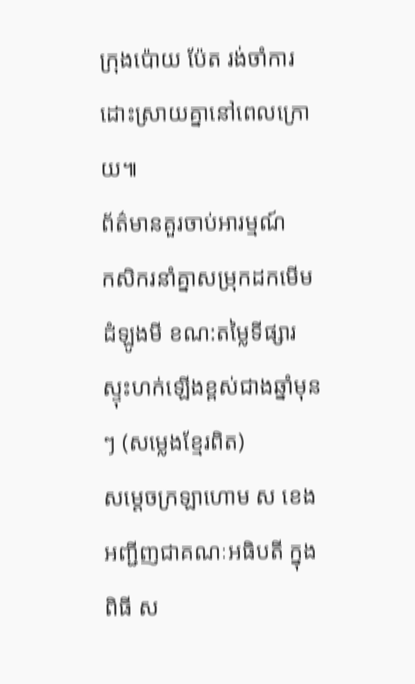ក្រុងប៉ោយ ប៉ែត រង់ចាំការដោះស្រាយគ្នានៅពេលក្រោយ៕
ព័ត៌មានគួរចាប់អារម្មណ៍
កសិករនាំគ្នាសម្រុកដកមើមដំឡូងមី ខណ:តម្លៃទីផ្សារស្ទុះហក់ឡើងខ្ពស់ជាងឆ្នាំមុនៗ (សម្លេងខ្មែរពិត)
សម្តេចក្រឡាហោម ស ខេង អញ្ជីញជាគណៈអធិបតី ក្នុងពិធី ស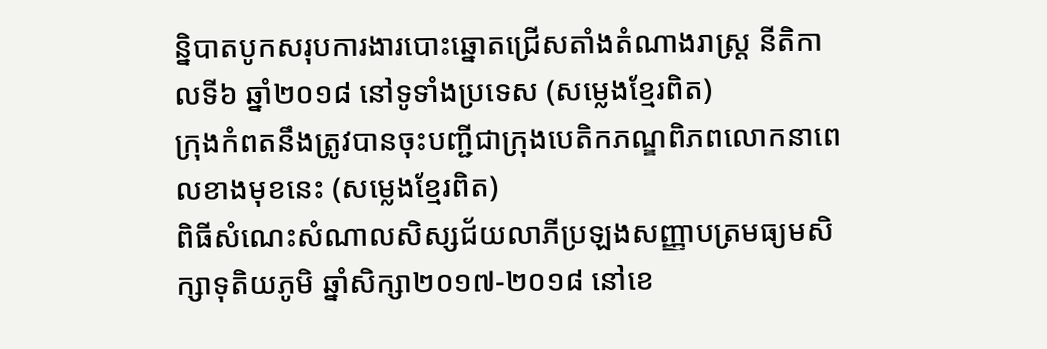ន្និបាតបូកសរុបការងារបោះឆ្នោតជ្រើសតាំងតំណាងរាស្ត្រ នីតិកាលទី៦ ឆ្នាំ២០១៨ នៅទូទាំងប្រទេស (សម្លេងខ្មែរពិត)
ក្រុងកំពតនឹងត្រូវបានចុះបញ្ជីជាក្រុងបេតិកភណ្ឌពិភពលោកនាពេលខាងមុខនេះ (សម្លេងខ្មែរពិត)
ពិធីសំណេះសំណាលសិស្សជ័យលាភីប្រឡងសញ្ញាបត្រមធ្យមសិក្សាទុតិយភូមិ ឆ្នាំសិក្សា២០១៧-២០១៨ នៅខេ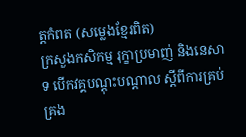ត្តកំពត (សម្លេងខ្មែរពិត)
ក្រសួងកសិកម្ម រុក្ខាប្រមាញ់ និងនេសាទ បើកវគ្គបណ្តុះបណ្តាល ស្តីពីការគ្រប់គ្រង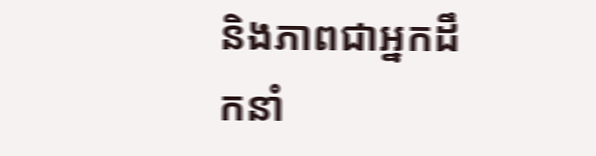និងភាពជាអ្នកដឹកនាំ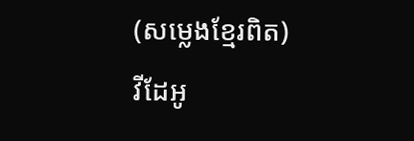(សម្លេងខ្មែរពិត)
វីដែអូ